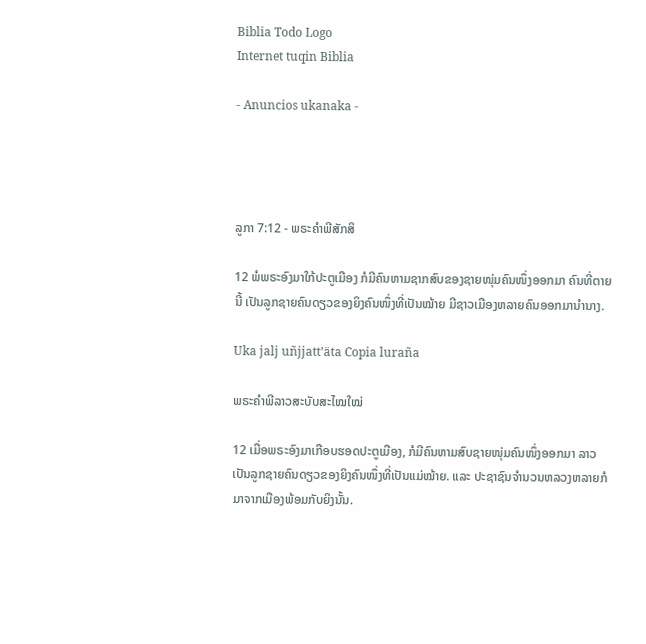Biblia Todo Logo
Internet tuqin Biblia

- Anuncios ukanaka -




ລູກາ 7:12 - ພຣະຄຳພີສັກສິ

12 ພໍພຣະອົງມາໃກ້ປະຕູເມືອງ ກໍມີຄົນຫາມຊາກສົບຂອງຊາຍໜຸ່ມຄົນໜຶ່ງອອກມາ ຄົນທີ່ຕາຍນີ້ ເປັນລູກຊາຍຄົນດຽວຂອງຍິງຄົນໜຶ່ງທີ່ເປັນໝ້າຍ ມີຊາວເມືອງຫລາຍຄົນອອກມານຳນາງ.

Uka jalj uñjjattʼäta Copia luraña

ພຣະຄຳພີລາວສະບັບສະໄໝໃໝ່

12 ເມື່ອພຣະອົງມາເກືອບຮອດປະຕູເມືອງ, ກໍມີຄົນຫາມສົບຊາຍໜຸ່ມຄົນໜຶ່ງອອກມາ ລາວເປັນລູກຊາຍຄົນດຽວຂອງຍິງຄົນໜຶ່ງທີ່ເປັນແມ່ໝ້າຍ. ແລະ ປະຊາຊົນຈຳນວນຫລວງຫລາຍກໍມາຈາກເມືອງພ້ອມກັບຍິງນັ້ນ.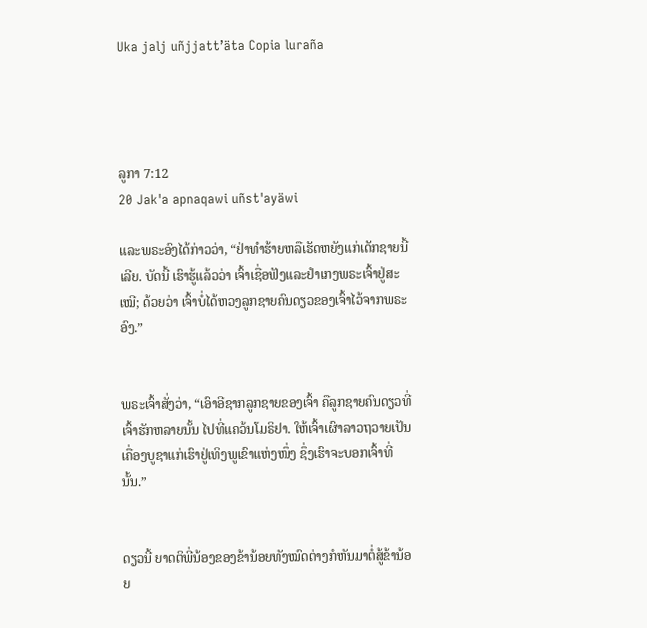Uka jalj uñjjattʼäta Copia luraña




ລູກາ 7:12
20 Jak'a apnaqawi uñst'ayäwi

ແລະພຣະອົງໄດ້ກ່າວວ່າ, “ຢ່າທຳຮ້າຍຫລືເຮັດຫຍັງແກ່ເດັກຊາຍນີ້ເລີຍ. ບັດນີ້ ເຮົາຮູ້ແລ້ວວ່າ ເຈົ້າເຊື່ອຟັງແລະຢຳເກງພຣະເຈົ້າຢູ່ສະເໝີ; ດ້ວຍວ່າ ເຈົ້າບໍ່ໄດ້ຫວງລູກຊາຍຄົນດຽວຂອງເຈົ້າໄວ້ຈາກພຣະອົງ.”


ພຣະເຈົ້າສັ່ງວ່າ, “ເອົາອີຊາກລູກຊາຍຂອງເຈົ້າ ຄືລູກຊາຍຄົນດຽວທີ່ເຈົ້າຮັກຫລາຍນັ້ນ ໄປທີ່ແຄວ້ນໂມຣິຢາ. ໃຫ້ເຈົ້າເຜົາລາວຖວາຍເປັນເຄື່ອງບູຊາແກ່ເຮົາຢູ່ເທິງພູເຂົາແຫ່ງໜຶ່ງ ຊຶ່ງເຮົາຈະບອກເຈົ້າທີ່ນັ້ນ.”


ດຽວນີ້ ຍາດຕິພີ່ນ້ອງຂອງຂ້ານ້ອຍທັງໝົດຕ່າງກໍຫັນມາຕໍ່ສູ້ຂ້ານ້ອຍ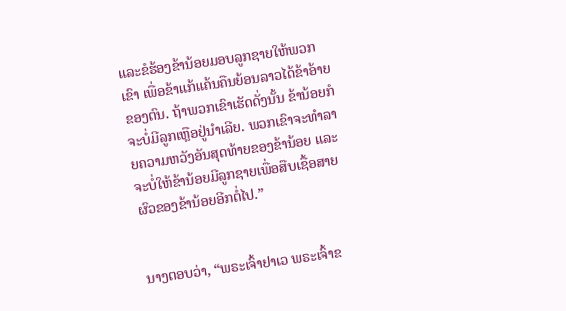ແລະຂໍຮ້ອງຂ້ານ້ອຍມອບລູກຊາຍໃຫ້ພວກເຂົາ ເພື່ອຂ້າແກ້ແຄ້ນຄືນຍ້ອນລາວໄດ້ຂ້າອ້າຍຂອງຕົນ. ຖ້າພວກເຂົາເຮັດດັ່ງນັ້ນ ຂ້ານ້ອຍກໍຈະບໍ່ມີລູກເຫຼືອຢູ່ນຳເລີຍ. ພວກເຂົາຈະທຳລາຍຄວາມຫວັງອັນສຸດທ້າຍຂອງຂ້ານ້ອຍ ແລະຈະບໍ່ໃຫ້ຂ້ານ້ອຍມີລູກຊາຍເພື່ອສືບເຊື້ອສາຍຜົວຂອງຂ້ານ້ອຍອີກຕໍ່ໄປ.”


ນາງຕອບວ່າ, “ພຣະເຈົ້າຢາເວ ພຣະເຈົ້າຂ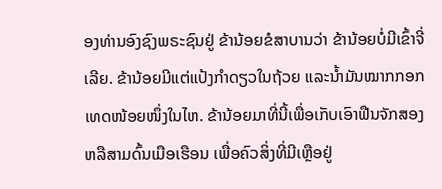ອງທ່ານອົງຊົງພຣະຊົນຢູ່ ຂ້ານ້ອຍຂໍສາບານວ່າ ຂ້ານ້ອຍບໍ່ມີເຂົ້າຈີ່ເລີຍ. ຂ້ານ້ອຍມີແຕ່ແປ້ງກຳດຽວໃນຖ້ວຍ ແລະນໍ້າມັນໝາກກອກເທດໜ້ອຍໜຶ່ງໃນໄຫ. ຂ້ານ້ອຍມາທີ່ນີ້ເພື່ອເກັບເອົາຟືນຈັກສອງ ຫລືສາມດົ້ນເມືອເຮືອນ ເພື່ອຄົວສິ່ງທີ່ມີເຫຼືອຢູ່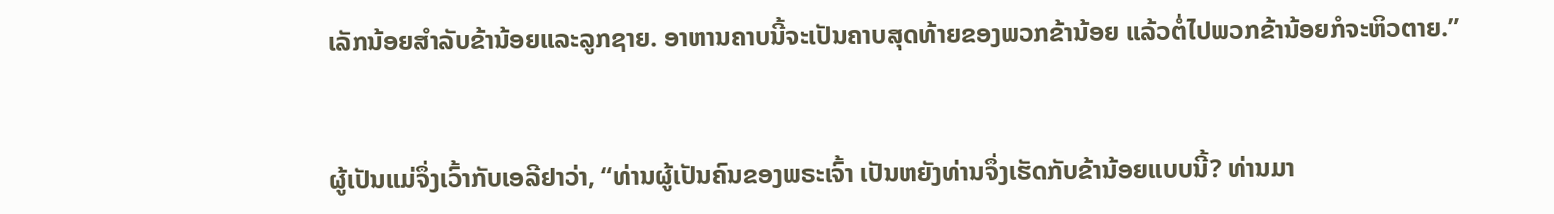ເລັກນ້ອຍສຳລັບຂ້ານ້ອຍແລະລູກຊາຍ. ອາຫານຄາບນີ້ຈະເປັນຄາບສຸດທ້າຍຂອງພວກຂ້ານ້ອຍ ແລ້ວຕໍ່ໄປພວກຂ້ານ້ອຍກໍຈະຫິວຕາຍ.”


ຜູ້ເປັນແມ່ຈຶ່ງເວົ້າກັບເອລີຢາວ່າ, “ທ່ານຜູ້ເປັນຄົນຂອງພຣະເຈົ້າ ເປັນຫຍັງທ່ານຈຶ່ງເຮັດກັບຂ້ານ້ອຍແບບນີ້? ທ່ານມາ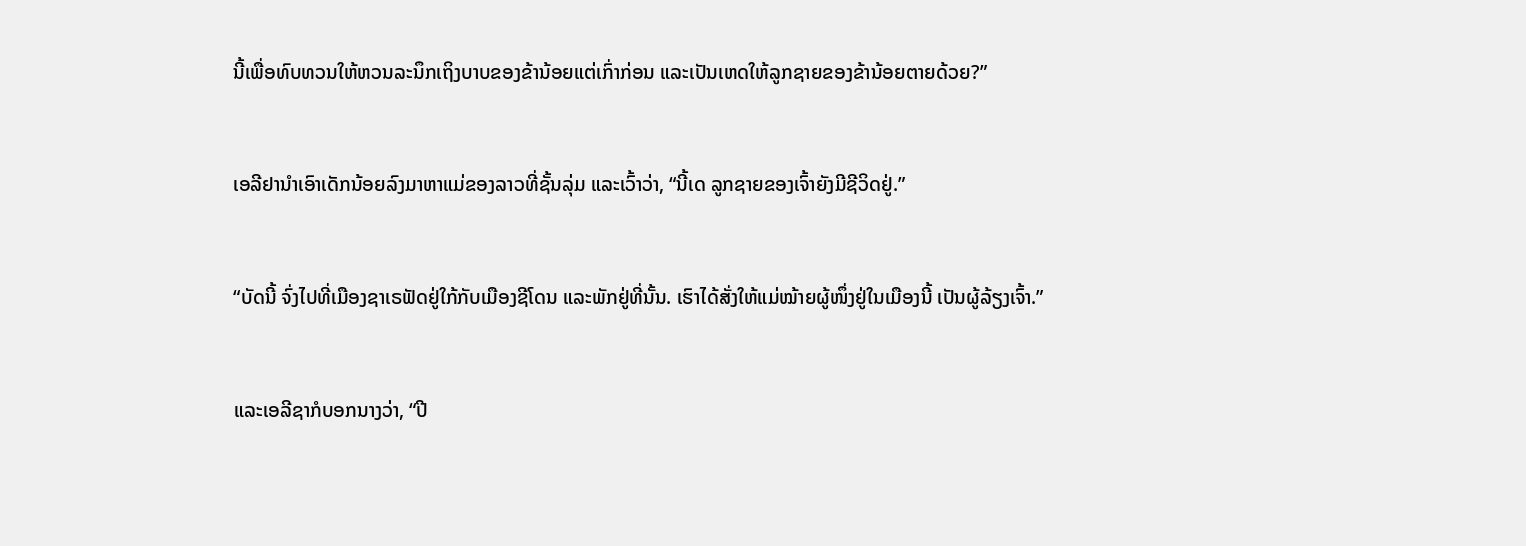ນີ້ເພື່ອທົບທວນໃຫ້ຫວນລະນຶກເຖິງບາບຂອງຂ້ານ້ອຍແຕ່ເກົ່າກ່ອນ ແລະເປັນເຫດໃຫ້ລູກຊາຍຂອງຂ້ານ້ອຍຕາຍດ້ວຍ?”


ເອລີຢານຳເອົາເດັກນ້ອຍລົງມາຫາແມ່ຂອງລາວທີ່ຊັ້ນລຸ່ມ ແລະເວົ້າວ່າ, “ນີ້ເດ ລູກຊາຍຂອງເຈົ້າຍັງມີຊີວິດຢູ່.”


“ບັດນີ້ ຈົ່ງໄປທີ່ເມືອງຊາເຣຟັດຢູ່ໃກ້ກັບເມືອງຊີໂດນ ແລະພັກຢູ່ທີ່ນັ້ນ. ເຮົາໄດ້ສັ່ງໃຫ້ແມ່ໝ້າຍຜູ້ໜຶ່ງຢູ່ໃນເມືອງນີ້ ເປັນຜູ້ລ້ຽງເຈົ້າ.”


ແລະເອລີຊາກໍບອກນາງວ່າ, “ປີ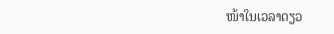ໜ້າໃນເວລາດຽວ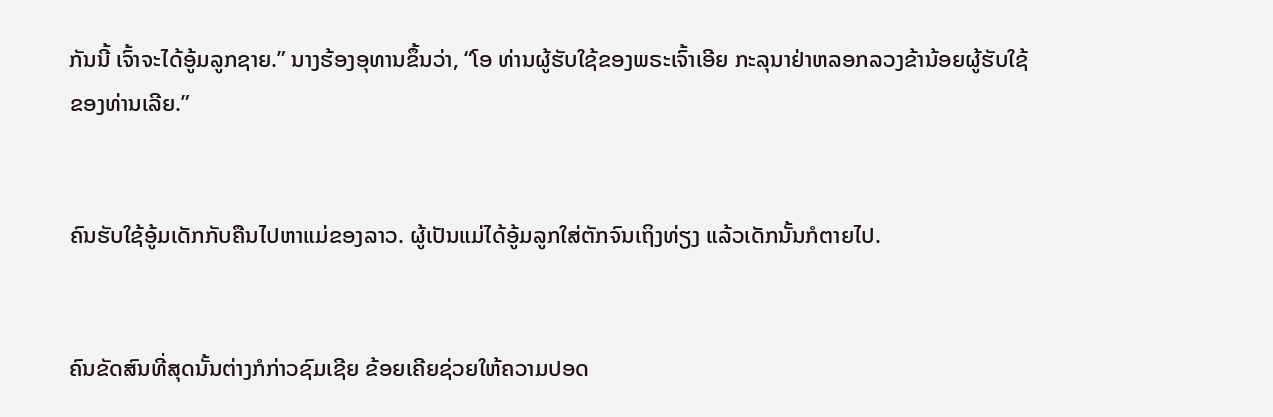ກັນນີ້ ເຈົ້າຈະໄດ້ອູ້ມລູກຊາຍ.” ນາງຮ້ອງອຸທານຂຶ້ນວ່າ, “ໂອ ທ່ານຜູ້ຮັບໃຊ້ຂອງພຣະເຈົ້າເອີຍ ກະລຸນາຢ່າຫລອກລວງຂ້ານ້ອຍຜູ້ຮັບໃຊ້ຂອງທ່ານເລີຍ.”


ຄົນຮັບໃຊ້ອູ້ມເດັກກັບຄືນໄປຫາແມ່ຂອງລາວ. ຜູ້ເປັນແມ່ໄດ້ອູ້ມລູກໃສ່ຕັກຈົນເຖິງທ່ຽງ ແລ້ວເດັກນັ້ນກໍຕາຍໄປ.


ຄົນຂັດສົນທີ່ສຸດນັ້ນຕ່າງກໍກ່າວຊົມເຊີຍ ຂ້ອຍເຄີຍຊ່ວຍໃຫ້ຄວາມປອດ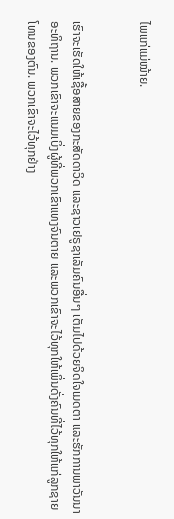ໄພແກ່ແມ່ໝ້າຍ.


ເຮົາຈະເຮັດໃຫ້ເຊື້ອສາຍຂອງກະສັດດາວິດ ແລະຊາວເຢຣູຊາເລັມຄົນອື່ນໆ ເຕັມໄປດ້ວຍຈິດໃຈເມດຕາ ແລະຮັກການພາວັນນາອະທິຖານ. ພວກເຂົາຈະແນມເບິ່ງຜູ້ທີ່ພວກເຂົາແທງຈົນຕາຍ ແລະພວກເຂົາຈະໄວ້ທຸກໃຫ້ເພິ່ນດັ່ງຄົນທີ່ໄວ້ທຸກໃຫ້ແກ່ລູກຊາຍໂທນຂອງຕົນ. ພວກເຂົາຈະໄວ້ທຸກຢ່າງ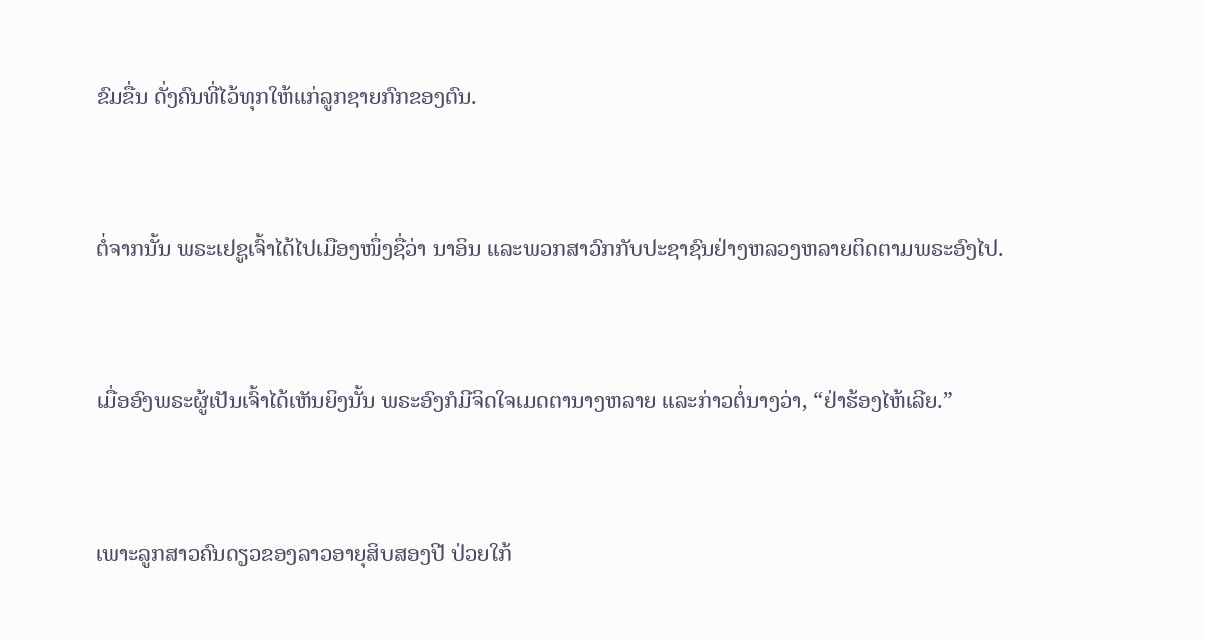ຂົມຂື່ນ ດັ່ງຄົນທີ່ໄວ້ທຸກໃຫ້ແກ່ລູກຊາຍກົກຂອງຕົນ.


ຕໍ່ຈາກນັ້ນ ພຣະເຢຊູເຈົ້າໄດ້ໄປເມືອງໜຶ່ງຊື່ວ່າ ນາອິນ ແລະພວກສາວົກກັບປະຊາຊົນຢ່າງຫລວງຫລາຍຕິດຕາມພຣະອົງໄປ.


ເມື່ອອົງພຣະຜູ້ເປັນເຈົ້າໄດ້ເຫັນຍິງນັ້ນ ພຣະອົງກໍມີຈິດໃຈເມດຕານາງຫລາຍ ແລະກ່າວຕໍ່ນາງວ່າ, “ຢ່າຮ້ອງໄຫ້ເລີຍ.”


ເພາະລູກສາວຄົນດຽວຂອງລາວອາຍຸສິບສອງປີ ປ່ວຍໃກ້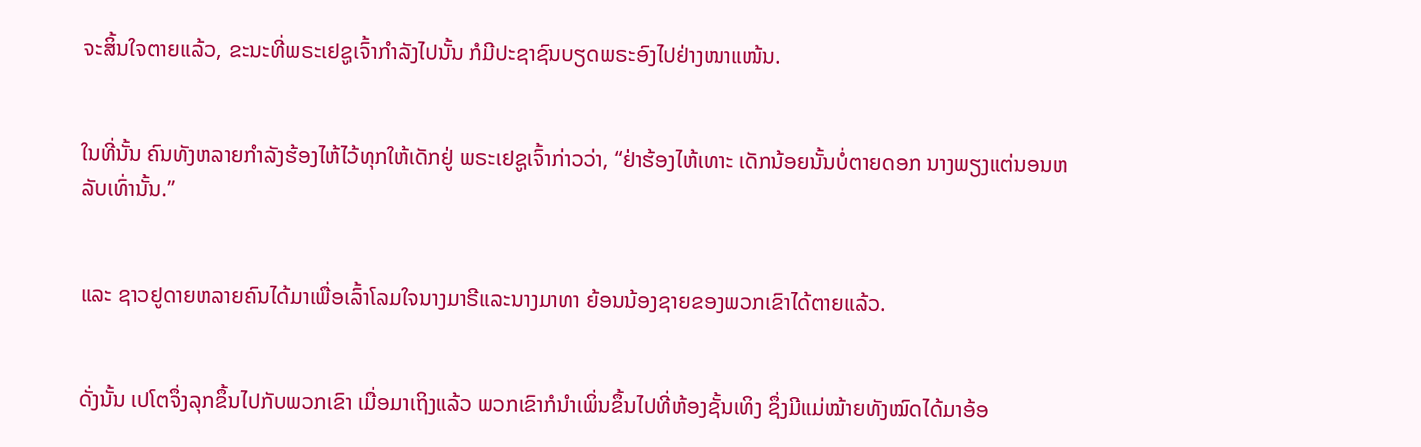ຈະສິ້ນໃຈຕາຍແລ້ວ, ຂະນະທີ່ພຣະເຢຊູເຈົ້າກຳລັງໄປນັ້ນ ກໍມີປະຊາຊົນບຽດພຣະອົງໄປຢ່າງໜາແໜ້ນ.


ໃນທີ່ນັ້ນ ຄົນທັງຫລາຍກຳລັງຮ້ອງໄຫ້ໄວ້ທຸກໃຫ້ເດັກຢູ່ ພຣະເຢຊູເຈົ້າກ່າວວ່າ, “ຢ່າຮ້ອງໄຫ້ເທາະ ເດັກນ້ອຍນັ້ນບໍ່ຕາຍດອກ ນາງພຽງແຕ່ນອນຫລັບເທົ່ານັ້ນ.”


ແລະ ຊາວຢູດາຍຫລາຍຄົນໄດ້ມາເພື່ອເລົ້າໂລມໃຈນາງມາຣີແລະນາງມາທາ ຍ້ອນນ້ອງຊາຍຂອງພວກເຂົາໄດ້ຕາຍແລ້ວ.


ດັ່ງນັ້ນ ເປໂຕຈຶ່ງລຸກຂຶ້ນໄປກັບພວກເຂົາ ເມື່ອມາເຖິງແລ້ວ ພວກເຂົາກໍນຳເພິ່ນຂຶ້ນໄປທີ່ຫ້ອງຊັ້ນເທິງ ຊຶ່ງມີແມ່ໝ້າຍທັງໝົດໄດ້ມາອ້ອ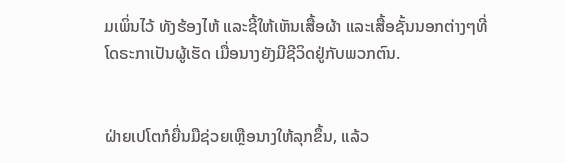ມເພິ່ນໄວ້ ທັງຮ້ອງໄຫ້ ແລະຊີ້ໃຫ້ເຫັນເສື້ອຜ້າ ແລະເສື້ອຊັ້ນນອກຕ່າງໆທີ່ໂດຣະກາເປັນຜູ້ເຮັດ ເມື່ອນາງຍັງມີຊີວິດຢູ່ກັບພວກຕົນ.


ຝ່າຍເປໂຕກໍຍື່ນມືຊ່ວຍເຫຼືອນາງໃຫ້ລຸກຂຶ້ນ, ແລ້ວ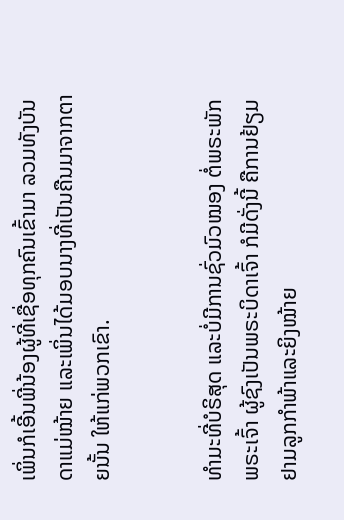ເພິ່ນກໍເອີ້ນພີ່ນ້ອງຜູ້ທີ່ເຊື່ອທຸກຄົນເຂົ້າມາ ລວມທັງບັນດາແມ່ໝ້າຍ ແລະເພິ່ນໄດ້ມອບນາງທີ່ເປັນຄືນມາຈາກຕາຍນັ້ນ ໃຫ້ແກ່ພວກເຂົາ.


ທຳມະທີ່ບໍຣິສຸດ ແລະບໍ່ມີການຊົ່ວມົວໝອງ ຕໍ່ພຣະພັກພຣະເຈົ້າ ຜູ້ຊົງເປັນພຣະບິດາເຈົ້າ ກໍມີດັ່ງນີ້ ຄືການຢ້ຽມຢາມລູກກຳພ້າແລະຍິງໝ້າຍ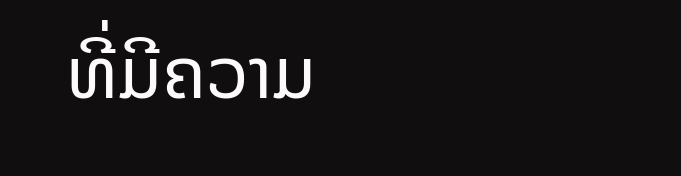ທີ່ມີຄວາມ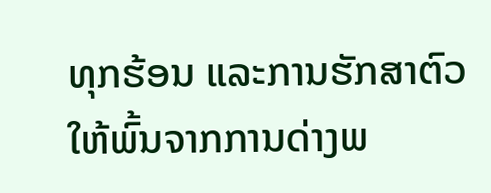ທຸກຮ້ອນ ແລະການຮັກສາຕົວໃຫ້ພົ້ນຈາກການດ່າງພ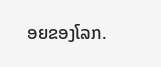ອຍຂອງໂລກ.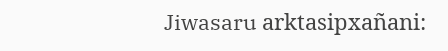Jiwasaru arktasipxañani: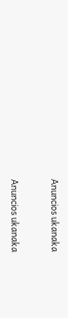Anuncios ukanaka


Anuncios ukanaka